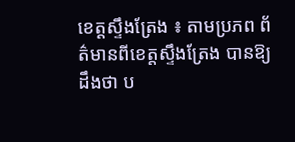ខេត្តស្ទឹងត្រែង ៖ តាមប្រភព ព័ត៌មានពីខេត្តស្ទឹងត្រែង បានឱ្យ ដឹងថា ប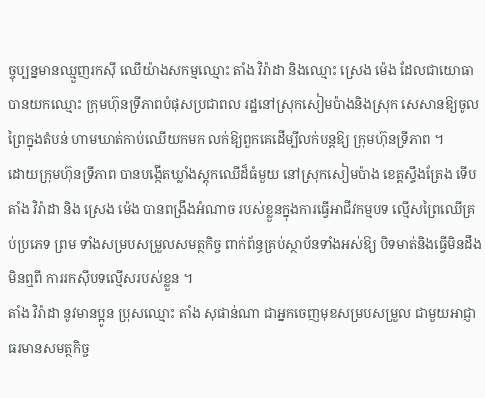ច្ចុប្បន្នមានឈ្មួញរកស៊ី ឈើយ៉ាងសកម្មឈ្មោះ តាំង វិរ៉ាដា និងឈ្មោះ ស្រេង ម៉េង ដែលជាយោធាបានយកឈ្មោះ ក្រុមហ៊ុនទ្រីភាពបំផុសប្រជាពល រដ្ឋនៅស្រុកសៀមប៉ាងនិងស្រុក សេសានឱ្យចូលព្រៃក្នុងតំបន់ ហាមឃាត់កាប់ឈើយកមក លក់ឱ្យពួកគេដើម្បីលក់បន្តឱ្យ ក្រុមហ៊ុនទ្រីភាព ។
ដោយក្រុមហ៊ុនទ្រីភាព បានបង្កើតឃ្លាំងស្តុកឈើដ៏ធំមួយ នៅស្រុកសៀមប៉ាង ខេត្តស្ទឹងត្រែង ទើប តាំង វិរ៉ាដា និង ស្រេង ម៉េង បានពង្រឹងអំណាច របស់ខ្លួនក្នុងការធ្វើអាជីវកម្មបទ ល្មើសព្រៃឈើគ្រប់ប្រភេទ ព្រម ទាំងសម្របសម្រួលសមត្ថកិច្ច ពាក់ព័ន្ធគ្រប់ស្ថាប័នទាំងអស់ឱ្យ បិទមាត់និងធ្វើមិនដឹងមិនឮពី ការរកស៊ីបទល្មើសរបស់ខ្លួន ។
តាំង វិរ៉ាដា នូវមានប្អូន ប្រុសឈ្មោះ តាំង សុផាន់ណា ជាអ្នកចេញមុខសម្របសម្រួល ជាមួយអាជ្ញាធរមានសមត្ថកិច្ច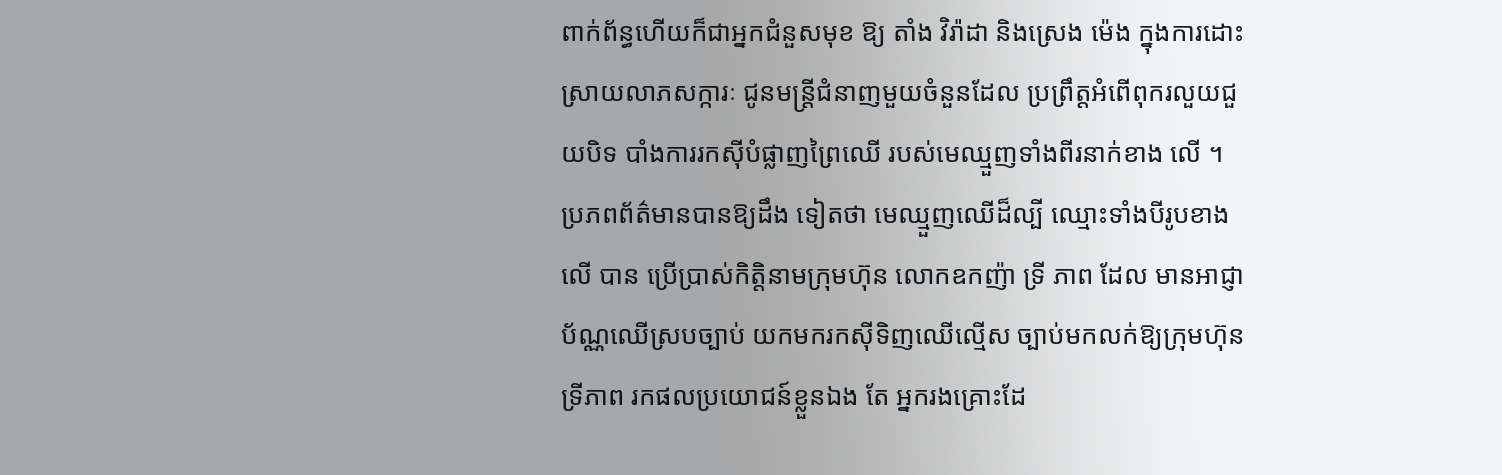ពាក់ព័ន្ធហើយក៏ជាអ្នកជំនួសមុខ ឱ្យ តាំង វិរ៉ាដា និងស្រេង ម៉េង ក្នុងការដោះស្រាយលាភសក្ការៈ ជូនមន្ត្រីជំនាញមួយចំនួនដែល ប្រព្រឹត្តអំពើពុករលួយជួយបិទ បាំងការរកស៊ីបំផ្លាញព្រៃឈើ របស់មេឈ្មួញទាំងពីរនាក់ខាង លើ ។
ប្រភពព័ត៌មានបានឱ្យដឹង ទៀតថា មេឈ្មួញឈើដ៏ល្បី ឈ្មោះទាំងបីរូបខាងលើ បាន ប្រើប្រាស់កិត្តិនាមក្រុមហ៊ុន លោកឧកញ៉ា ទ្រី ភាព ដែល មានអាជ្ញាប័ណ្ណឈើស្របច្បាប់ យកមករកស៊ីទិញឈើល្មើស ច្បាប់មកលក់ឱ្យក្រុមហ៊ុនទ្រីភាព រកផលប្រយោជន៍ខ្លួនឯង តែ អ្នករងគ្រោះដែ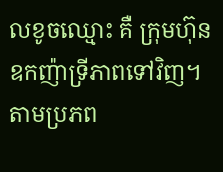លខូចឈ្មោះ គឺ ក្រុមហ៊ុនឧកញ៉ាទ្រីភាពទៅវិញ។
តាមប្រភព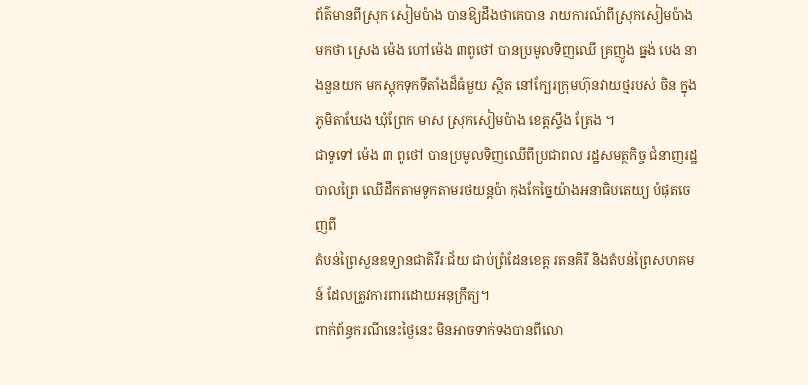ព័ត៌មានពីស្រុក សៀមប៉ាង បានឱ្យដឹងថាគេបាន រាយការណ៍ពីស្រុកសៀមប៉ាង មកថា ស្រេង ម៉េង ហៅម៉េង ៣ពូថៅ បានប្រមូលទិញឈើ គ្រញូង ធ្នង់ បេង នាងនួនយក មកស្តុកទុកទីតាំងដ៏ធំមួយ ស្ថិត នៅក្បែរក្រុមហ៊ុនវាយថ្មរបស់ ចិន ក្នុងភូមិតាឃែង ឃុំព្រែក មាស ស្រុកសៀមប៉ាង ខេត្តស្ទឹង ត្រែង ។
ជាទូទៅ ម៉េង ៣ ពូថៅ បានប្រមូលទិញឈើពីប្រជាពល រដ្ឋសមត្ថកិច្ច ជំនាញរដ្ឋបាលព្រៃ ឈើដឹកតាមទូកតាមរថយន្តប៉ា កុងកែច្នៃយ៉ាងអនាធិបតេយ្យ បំផុតចេញពី
តំបន់ព្រៃសួនឧទ្យានជាតិវីរៈជ័យ ជាប់ព្រំដែនខេត្ត រតនគិរី និងតំបន់ព្រៃសហគមន៍ ដែលត្រូវការពារដោយអនុក្រឹត្យ។
ពាក់ព័ន្ធករណីនេះថ្ងៃនេះ មិនអាចទាក់ទងបានពីលោ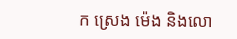ក ស្រេង ម៉េង និងលោ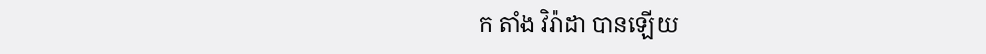ក តាំង វិរ៉ាដា បានឡើយ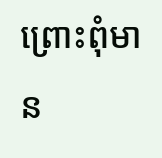ព្រោះពុំមាន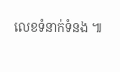លេខទំនាក់ទំនង ៕